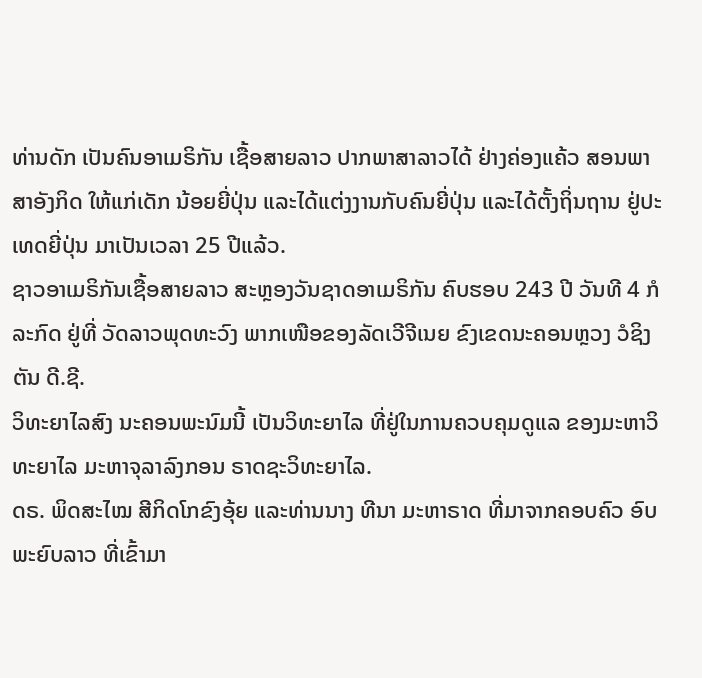ທ່ານດັກ ເປັນຄົນອາເມຣິກັນ ເຊື້ອສາຍລາວ ປາກພາສາລາວໄດ້ ຢ່າງຄ່ອງແຄ້ວ ສອນພາສາອັງກິດ ໃຫ້ແກ່ເດັກ ນ້ອຍຍີ່ປຸ່ນ ແລະໄດ້ແຕ່ງງານກັບຄົນຍີ່ປຸ່ນ ແລະໄດ້ຕັ້ງຖິ່ນຖານ ຢູ່ປະເທດຍີ່ປຸ່ນ ມາເປັນເວລາ 25 ປີແລ້ວ.
ຊາວອາເມຣິກັນເຊື້ອສາຍລາວ ສະຫຼອງວັນຊາດອາເມຣິກັນ ຄົບຮອບ 243 ປີ ວັນທີ 4 ກໍລະກົດ ຢູ່ທີ່ ວັດລາວພຸດທະວົງ ພາກເໜືອຂອງລັດເວີຈີເນຍ ຂົງເຂດນະຄອນຫຼວງ ວໍຊິງຕັນ ດີ.ຊີ.
ວິທະຍາໄລສົງ ນະຄອນພະນົມນີ້ ເປັນວິທະຍາໄລ ທີ່ຢູ່ໃນການຄວບຄຸມດູແລ ຂອງມະຫາວິທະຍາໄລ ມະຫາຈຸລາລົງກອນ ຣາດຊະວິທະຍາໄລ.
ດຣ. ພິດສະໄໝ ສີກິດໂກຂົງອຸ້ຍ ແລະທ່ານນາງ ທີນາ ມະຫາຣາດ ທີ່ມາຈາກຄອບຄົວ ອົບພະຍົບລາວ ທີ່ເຂົ້າມາ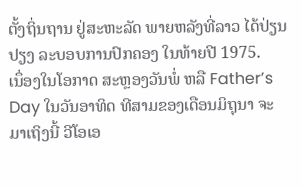ຕັ້ງຖິ່ນຖານ ຢູ່ສະຫະລັດ ພາຍຫລັງທີ່ລາວ ໄດ້ປ່ຽນປຽງ ລະບອບການປົກຄອງ ໃນທ້າຍປີ 1975.
ເນຶ່ອງໃນໂອກາດ ສະຫຼອງວັນພໍ່ ຫລື Father’s Day ໃນວັນອາທິດ ທີສາມຂອງເດືອນມິຖຸນາ ຈະມາເຖິງນີ້ ວີໂອເອ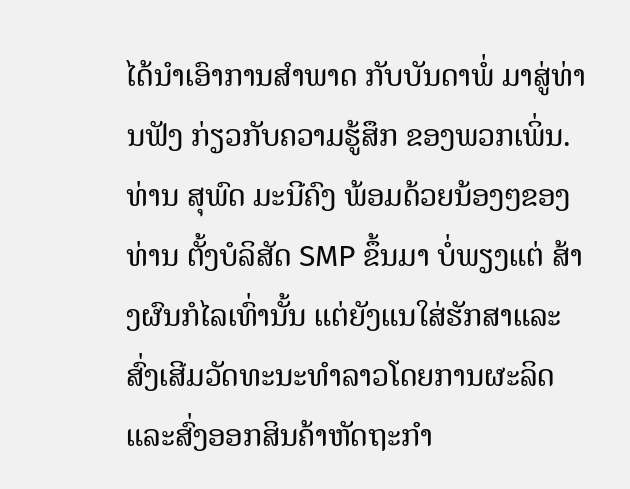ໄດ້ນຳເອົາການສຳພາດ ກັບບັນດາພໍ່ ມາສູ່ທ່ານຟັງ ກ່ຽວກັບຄວາມຮູ້ສຶກ ຂອງພວກເພິ່ນ.
ທ່ານ ສຸພົດ ມະນີຄົງ ພ້ອມດ້ວຍນ້ອງໆຂອງທ່ານ ຕັ້ງບໍລິສັດ SMP ຂຶ້ນມາ ບໍ່ພຽງແຕ່ ສ້າງຜົນກໍໄລເທົ່ານັ້ນ ແຕ່ຍັງແນໃສ່ຮັກສາແລະ ສົ່ງເສີມວັດທະນະທຳລາວໂດຍການຜະລິດ ແລະສົ່ງອອກສິນຄ້າຫັດຖະກຳ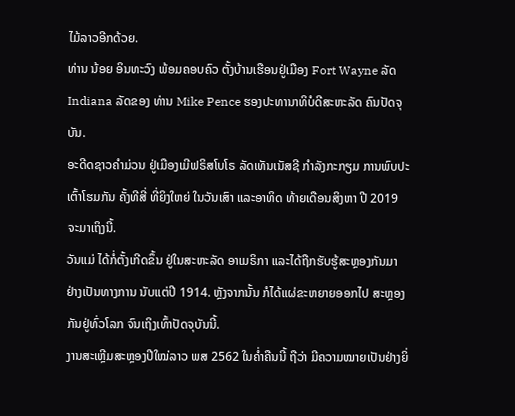ໄມ້ລາວອີກດ້ວຍ.
ທ່ານ ນ້ອຍ ອິນທະວົງ ພ້ອມຄອບຄົວ ຕັ້ງບ້ານເຮືອນຢູ່ເມືອງ Fort Wayne ລັດ Indiana ລັດຂອງ ທ່ານ Mike Pence ຮອງປະທານາທິບໍດີສະຫະລັດ ຄົນປັດຈຸບັນ.
ອະດີດຊາວຄຳມ່ວນ ຢູ່ເມືອງເມີຟຣິສໂບໂຣ ລັດເທັນເນັສຊີ ກຳລັງກະກຽມ ການພົບປະເຕົ້າໂຮມກັນ ຄັ້ງທີສີ່ ທີ່ຍິງໃຫຍ່ ໃນວັນເສົາ ແລະອາທິດ ທ້າຍເດືອນສິງຫາ ປີ 2019 ຈະມາເຖິງນີ້.
ວັນແມ່ ໄດ້ກໍ່ຕັ້ງເກີດຂຶ້ນ ຢູ່ໃນສະຫະລັດ ອາເມຣິກາ ແລະໄດ້ຖືກຮັບຮູ້ສະຫຼອງກັນມາ ຢ່າງເປັນທາງການ ນັບແຕ່ປີ 1914. ຫຼັງຈາກນັ້ນ ກໍໄດ້ແຜ່ຂະຫຍາຍອອກໄປ ສະຫຼອງກັນຢູ່ທົ່ວໂລກ ຈົນເຖິງເທົ້າປັດຈຸບັນນີ້.
ງານສະເຫຼີມສະຫຼອງປີໃໝ່ລາວ ພສ 2562 ໃນຄ່ຳຄືນນີ້ ຖືວ່າ ມີຄວາມໝາຍເປັນຢ່າງຍິ່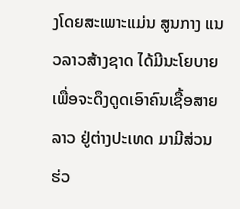ງໂດຍສະເພາະແມ່ນ ສູນກາງ ແນວລາວສ້າງຊາດ ໄດ້ມີນະໂຍບາຍເພື່ອຈະດຶງດູດເອົາຄົນເຊື້ອສາຍລາວ ຢູ່ຕ່າງປະເທດ ມາມີສ່ວນ ຮ່ວ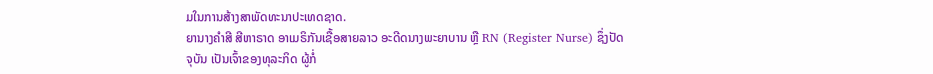ມໃນການສ້າງສາພັດທະນາປະເທດຊາດ.
ຍານາງຄຳສີ ສີຫາຣາດ ອາເມຣິກັນເຊື້ອສາຍລາວ ອະດີດນາງພະຍາບານ ຫຼື RN (Register Nurse) ຊຶ່ງປັດ ຈຸບັນ ເປັນເຈົ້າຂອງທຸລະກິດ ຜູ້ກໍ່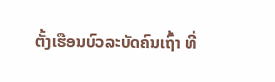ຕັ້ງເຮືອນບົວລະບັດຄົນເຖົ້າ ທີ່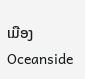ເມືອງ Oceanside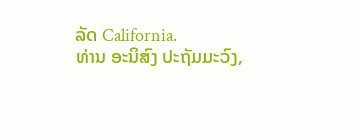ລັດ California.
ທ່ານ ອະນິສົງ ປະຖັມມະວົງ,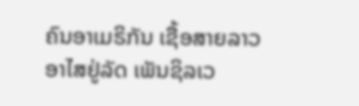ຄົນອາເມຣິກັນ ເຊື້ອສາຍລາວ ອາໄສຢູ່ລັດ ເພັນຊິລເວ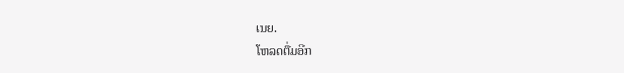ເນຍ.
ໂຫລດຕື່ມອີກ